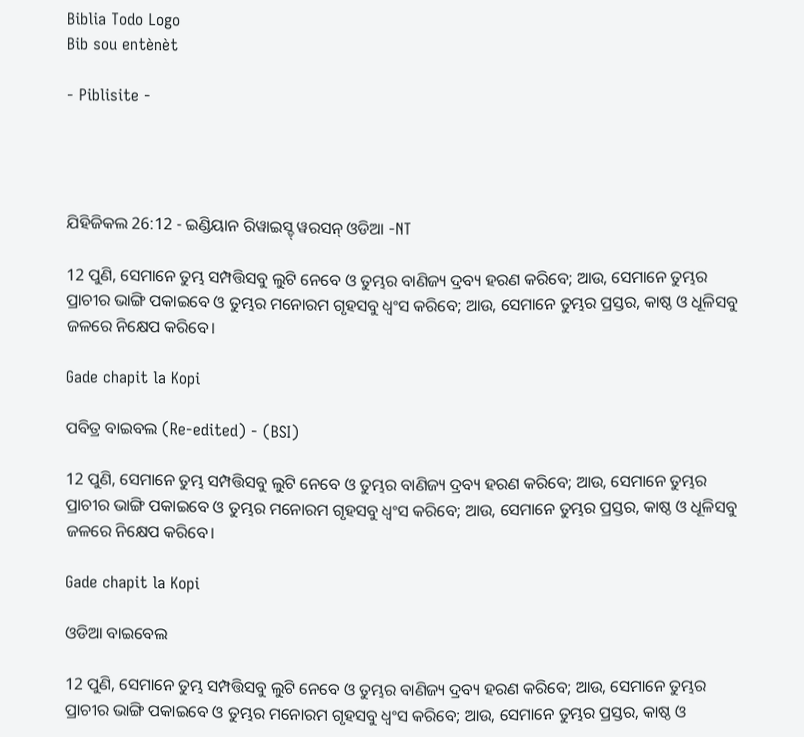Biblia Todo Logo
Bib sou entènèt

- Piblisite -




ଯିହିଜିକଲ 26:12 - ଇଣ୍ଡିୟାନ ରିୱାଇସ୍ଡ୍ ୱରସନ୍ ଓଡିଆ -NT

12 ପୁଣି, ସେମାନେ ତୁମ୍ଭ ସମ୍ପତ୍ତିସବୁ ଲୁଟି ନେବେ ଓ ତୁମ୍ଭର ବାଣିଜ୍ୟ ଦ୍ରବ୍ୟ ହରଣ କରିବେ; ଆଉ, ସେମାନେ ତୁମ୍ଭର ପ୍ରାଚୀର ଭାଙ୍ଗି ପକାଇବେ ଓ ତୁମ୍ଭର ମନୋରମ ଗୃହସବୁ ଧ୍ୱଂସ କରିବେ; ଆଉ, ସେମାନେ ତୁମ୍ଭର ପ୍ରସ୍ତର, କାଷ୍ଠ ଓ ଧୂଳିସବୁ ଜଳରେ ନିକ୍ଷେପ କରିବେ।

Gade chapit la Kopi

ପବିତ୍ର ବାଇବଲ (Re-edited) - (BSI)

12 ପୁଣି, ସେମାନେ ତୁମ୍ଭ ସମ୍ପତ୍ତିସବୁ ଲୁଟି ନେବେ ଓ ତୁମ୍ଭର ବାଣିଜ୍ୟ ଦ୍ରବ୍ୟ ହରଣ କରିବେ; ଆଉ, ସେମାନେ ତୁମ୍ଭର ପ୍ରାଚୀର ଭାଙ୍ଗି ପକାଇବେ ଓ ତୁମ୍ଭର ମନୋରମ ଗୃହସବୁ ଧ୍ଵଂସ କରିବେ; ଆଉ, ସେମାନେ ତୁମ୍ଭର ପ୍ରସ୍ତର, କାଷ୍ଠ ଓ ଧୂଳିସବୁ ଜଳରେ ନିକ୍ଷେପ କରିବେ।

Gade chapit la Kopi

ଓଡିଆ ବାଇବେଲ

12 ପୁଣି, ସେମାନେ ତୁମ୍ଭ ସମ୍ପତ୍ତିସବୁ ଲୁଟି ନେବେ ଓ ତୁମ୍ଭର ବାଣିଜ୍ୟ ଦ୍ରବ୍ୟ ହରଣ କରିବେ; ଆଉ, ସେମାନେ ତୁମ୍ଭର ପ୍ରାଚୀର ଭାଙ୍ଗି ପକାଇବେ ଓ ତୁମ୍ଭର ମନୋରମ ଗୃହସବୁ ଧ୍ୱଂସ କରିବେ; ଆଉ, ସେମାନେ ତୁମ୍ଭର ପ୍ରସ୍ତର, କାଷ୍ଠ ଓ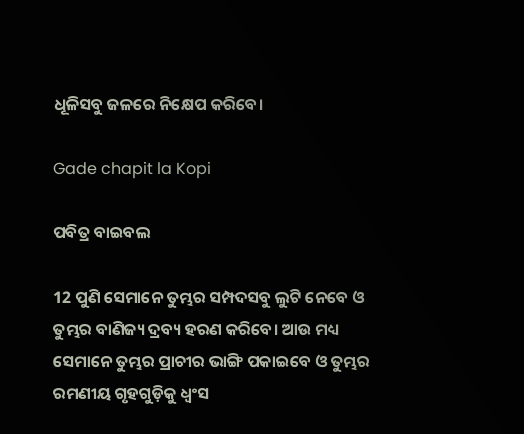ଧୂଳିସବୁ ଜଳରେ ନିକ୍ଷେପ କରିବେ।

Gade chapit la Kopi

ପବିତ୍ର ବାଇବଲ

12 ପୁଣି ସେମାନେ ତୁମ୍ଭର ସମ୍ପଦସବୁ ଲୁଟି ନେବେ ଓ ତୁମ୍ଭର ବାଣିଜ୍ୟ ଦ୍ରବ୍ୟ ହରଣ କରିବେ। ଆଉ ମଧ୍ୟ ସେମାନେ ତୁମ୍ଭର ପ୍ରାଚୀର ଭାଙ୍ଗି ପକାଇବେ ଓ ତୁମ୍ଭର ରମଣୀୟ ଗୃହଗୁଡ଼ିକୁ ଧ୍ୱଂସ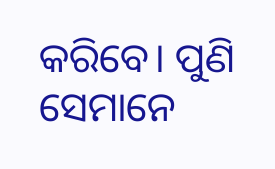କରିବେ। ପୁଣି ସେମାନେ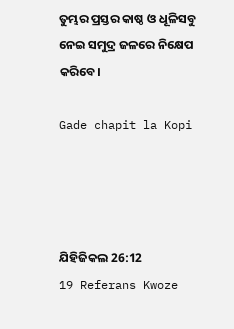ତୁମ୍ଭର ପ୍ରସ୍ତର କାଷ୍ଠ ଓ ଧୂଳିସବୁ ନେଇ ସମୁଦ୍ର ଜଳରେ ନିକ୍ଷେପ କରିବେ।

Gade chapit la Kopi




ଯିହିଜିକଲ 26:12
19 Referans Kwoze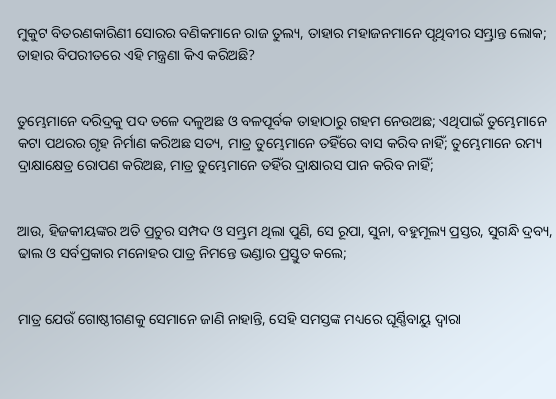ମୁକୁଟ ବିତରଣକାରିଣୀ ସୋରର ବଣିକମାନେ ରାଜ ତୁଲ୍ୟ, ତାହାର ମହାଜନମାନେ ପୃଥିବୀର ସମ୍ଭ୍ରାନ୍ତ ଲୋକ; ତାହାର ବିପରୀତରେ ଏହି ମନ୍ତ୍ରଣା କିଏ କରିଅଛି?


ତୁମ୍ଭେମାନେ ଦରିଦ୍ରକୁ ପଦ ତଳେ ଦଳୁଅଛ ଓ ବଳପୂର୍ବକ ତାହାଠାରୁ ଗହମ ନେଉଅଛ; ଏଥିପାଇଁ ତୁମ୍ଭେମାନେ କଟା ପଥରର ଗୃହ ନିର୍ମାଣ କରିଅଛ ସତ୍ୟ, ମାତ୍ର ତୁମ୍ଭେମାନେ ତହିଁରେ ବାସ କରିବ ନାହିଁ; ତୁମ୍ଭେମାନେ ରମ୍ୟ ଦ୍ରାକ୍ଷାକ୍ଷେତ୍ର ରୋପଣ କରିଅଛ, ମାତ୍ର ତୁମ୍ଭେମାନେ ତହିଁର ଦ୍ରାକ୍ଷାରସ ପାନ କରିବ ନାହିଁ;


ଆଉ, ହିଜକୀୟଙ୍କର ଅତି ପ୍ରଚୁର ସମ୍ପଦ ଓ ସମ୍ଭ୍ରମ ଥିଲା ପୁଣି, ସେ ରୂପା, ସୁନା, ବହୁମୂଲ୍ୟ ପ୍ରସ୍ତର, ସୁଗନ୍ଧି ଦ୍ରବ୍ୟ, ଢାଲ ଓ ସର୍ବପ୍ରକାର ମନୋହର ପାତ୍ର ନିମନ୍ତେ ଭଣ୍ଡାର ପ୍ରସ୍ତୁତ କଲେ;


ମାତ୍ର ଯେଉଁ ଗୋଷ୍ଠୀଗଣକୁ ସେମାନେ ଜାଣି ନାହାନ୍ତି, ସେହି ସମସ୍ତଙ୍କ ମଧ୍ୟରେ ଘୂର୍ଣ୍ଣିବାୟୁ ଦ୍ୱାରା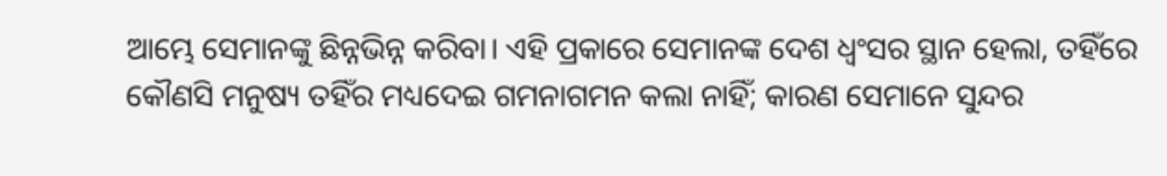ଆମ୍ଭେ ସେମାନଙ୍କୁ ଛିନ୍ନଭିନ୍ନ କରିବା। ଏହି ପ୍ରକାରେ ସେମାନଙ୍କ ଦେଶ ଧ୍ୱଂସର ସ୍ଥାନ ହେଲା, ତହିଁରେ କୌଣସି ମନୁଷ୍ୟ ତହିଁର ମଧ୍ୟଦେଇ ଗମନାଗମନ କଲା ନାହିଁ; କାରଣ ସେମାନେ ସୁନ୍ଦର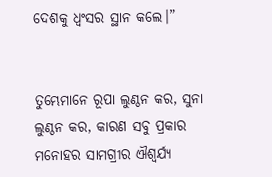ଦେଶକୁ ଧ୍ୱଂସର ସ୍ଥାନ କଲେ।”


ତୁମ୍ଭେମାନେ ରୂପା ଲୁଣ୍ଠନ କର, ସୁନା ଲୁଣ୍ଠନ କର, କାରଣ ସବୁ ପ୍ରକାର ମନୋହର ସାମଗ୍ରୀର ଐଶ୍ୱର୍ଯ୍ୟ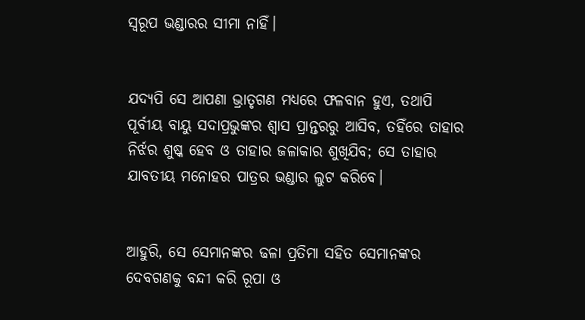ସ୍ୱରୂପ ଭଣ୍ଡାରର ସୀମା ନାହିଁ।


ଯଦ୍ୟପି ସେ ଆପଣା ଭ୍ରାତୃଗଣ ମଧ୍ୟରେ ଫଳବାନ ହୁଏ, ତଥାପି ପୂର୍ବୀୟ ବାୟୁ ସଦାପ୍ରଭୁଙ୍କର ଶ୍ୱାସ ପ୍ରାନ୍ତରରୁ ଆସିବ, ତହିଁରେ ତାହାର ନିର୍ଝର ଶୁଷ୍କ ହେବ ଓ ତାହାର ଜଳାକାର ଶୁଖିଯିବ; ସେ ତାହାର ଯାବତୀୟ ମନୋହର ପାତ୍ରର ଭଣ୍ଡାର ଲୁଟ କରିବେ।


ଆହୁରି, ସେ ସେମାନଙ୍କର ଢଳା ପ୍ରତିମା ସହିତ ସେମାନଙ୍କର ଦେବଗଣକୁ ବନ୍ଦୀ କରି ରୂପା ଓ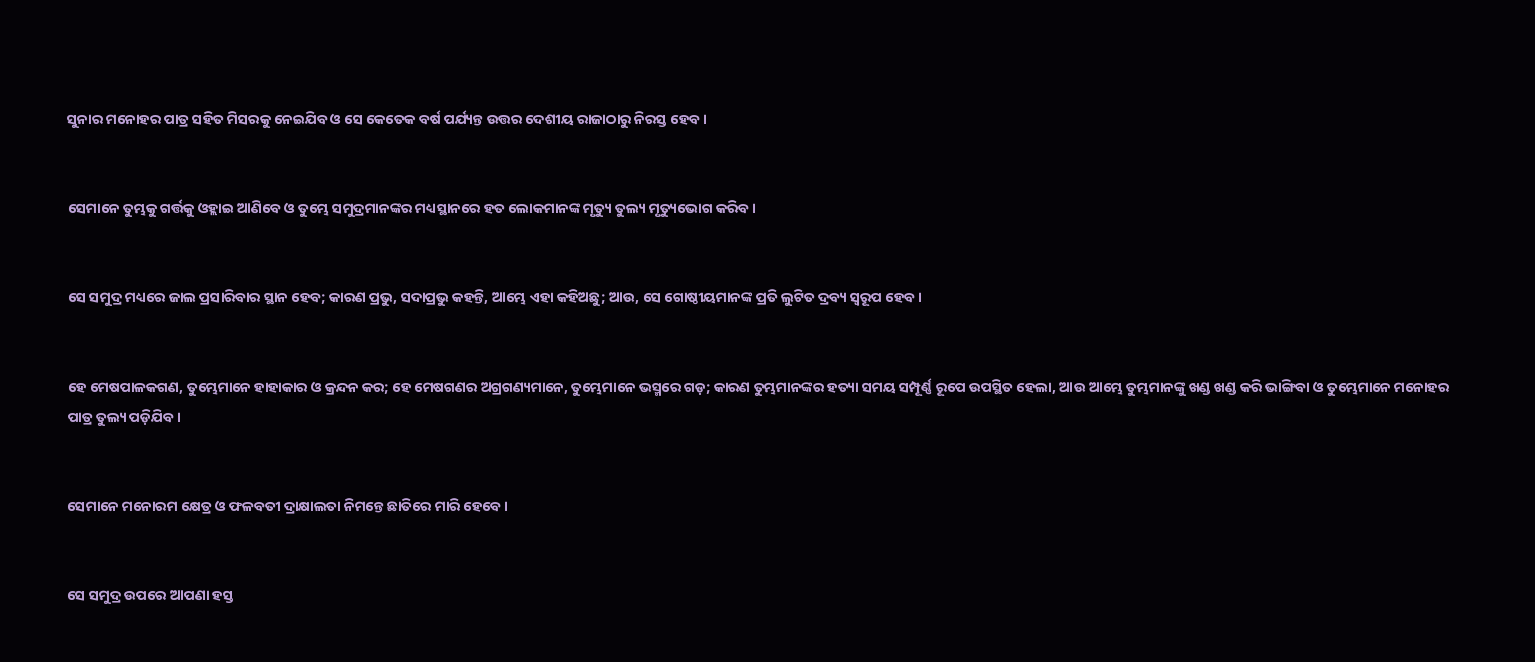ସୁନାର ମନୋହର ପାତ୍ର ସହିତ ମିସରକୁ ନେଇଯିବ ଓ ସେ କେତେକ ବର୍ଷ ପର୍ଯ୍ୟନ୍ତ ଉତ୍ତର ଦେଶୀୟ ରାଜାଠାରୁ ନିରସ୍ତ ହେବ।


ସେମାନେ ତୁମ୍ଭକୁ ଗର୍ତ୍ତକୁ ଓହ୍ଲାଇ ଆଣିବେ ଓ ତୁମ୍ଭେ ସମୁଦ୍ରମାନଙ୍କର ମଧ୍ୟସ୍ଥାନରେ ହତ ଲୋକମାନଙ୍କ ମୃତ୍ୟୁ ତୁଲ୍ୟ ମୃତ୍ୟୁଭୋଗ କରିବ।


ସେ ସମୁଦ୍ର ମଧ୍ୟରେ ଜାଲ ପ୍ରସାରିବାର ସ୍ଥାନ ହେବ; କାରଣ ପ୍ରଭୁ, ସଦାପ୍ରଭୁ କହନ୍ତି, ଆମ୍ଭେ ଏହା କହିଅଛୁ; ଆଉ, ସେ ଗୋଷ୍ଠୀୟମାନଙ୍କ ପ୍ରତି ଲୁଟିତ ଦ୍ରବ୍ୟ ସ୍ୱରୂପ ହେବ।


ହେ ମେଷପାଳକଗଣ, ତୁମ୍ଭେମାନେ ହାହାକାର ଓ କ୍ରନ୍ଦନ କର; ହେ ମେଷଗଣର ଅଗ୍ରଗଣ୍ୟମାନେ, ତୁମ୍ଭେମାନେ ଭସ୍ମରେ ଗଡ଼; କାରଣ ତୁମ୍ଭମାନଙ୍କର ହତ୍ୟା ସମୟ ସମ୍ପୂର୍ଣ୍ଣ ରୂପେ ଉପସ୍ଥିତ ହେଲା, ଆଉ ଆମ୍ଭେ ତୁମ୍ଭମାନଙ୍କୁ ଖଣ୍ଡ ଖଣ୍ଡ କରି ଭାଙ୍ଗିବା ଓ ତୁମ୍ଭେମାନେ ମନୋହର ପାତ୍ର ତୁଲ୍ୟ ପଡ଼ିଯିବ।


ସେମାନେ ମନୋରମ କ୍ଷେତ୍ର ଓ ଫଳବତୀ ଦ୍ରାକ୍ଷାଲତା ନିମନ୍ତେ ଛାତିରେ ମାରି ହେବେ।


ସେ ସମୁଦ୍ର ଉପରେ ଆପଣା ହସ୍ତ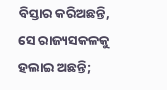ବିସ୍ତାର କରିଅଛନ୍ତି, ସେ ରାଜ୍ୟସକଳକୁ ହଲାଇ ଅଛନ୍ତି;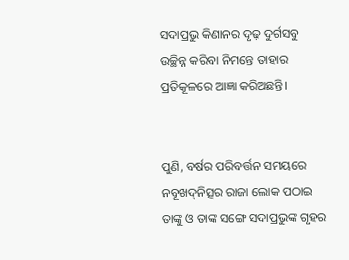ସଦାପ୍ରଭୁ କିଣାନର ଦୃଢ଼ ଦୁର୍ଗସବୁ ଉଚ୍ଛିନ୍ନ କରିବା ନିମନ୍ତେ ତାହାର ପ୍ରତିକୂଳରେ ଆଜ୍ଞା କରିଅଛନ୍ତି।


ପୁଣି, ବର୍ଷର ପରିବର୍ତ୍ତନ ସମୟରେ ନବୂଖଦ୍‍ନିତ୍ସର ରାଜା ଲୋକ ପଠାଇ ତାଙ୍କୁ ଓ ତାଙ୍କ ସଙ୍ଗେ ସଦାପ୍ରଭୁଙ୍କ ଗୃହର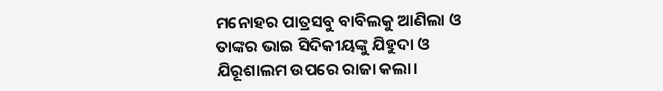ମନୋହର ପାତ୍ରସବୁ ବାବିଲକୁ ଆଣିଲା ଓ ତାଙ୍କର ଭାଇ ସିଦିକୀୟଙ୍କୁ ଯିହୁଦା ଓ ଯିରୂଶାଲମ ଉପରେ ରାଜା କଲା।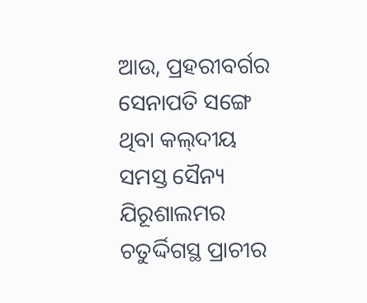ଆଉ, ପ୍ରହରୀବର୍ଗର ସେନାପତି ସଙ୍ଗେ ଥିବା କଲ୍‍ଦୀୟ ସମସ୍ତ ସୈନ୍ୟ ଯିରୂଶାଲମର ଚତୁର୍ଦ୍ଦିଗସ୍ଥ ପ୍ରାଚୀର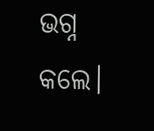ଭଗ୍ନ କଲେ।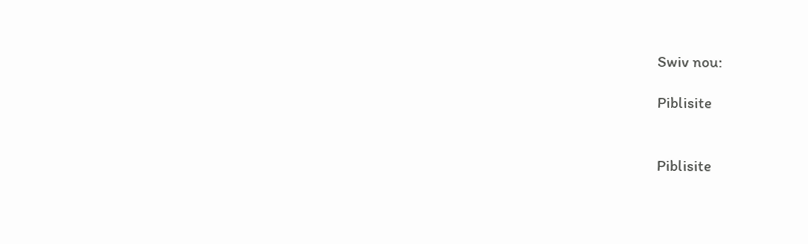Swiv nou:

Piblisite


Piblisite